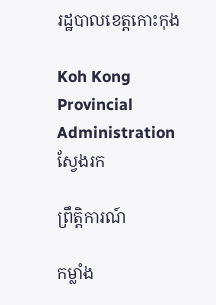រដ្ឋបាលខេត្តកោះកុង

Koh Kong Provincial Administration
ស្វែងរក

ព្រឹត្តិការណ៍

កម្លាំង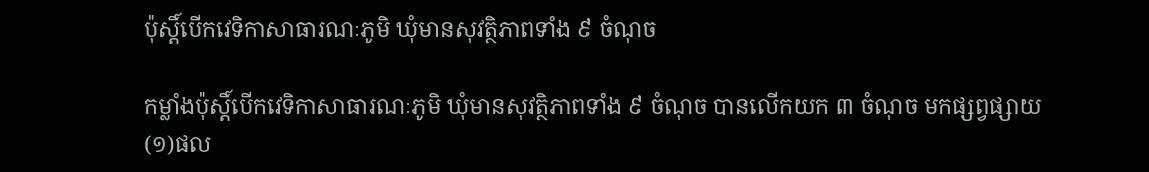ប៉ុស្តិ៍បើកវេទិកាសាធារណៈភូមិ ឃុំមានសុវត្ថិភាពទាំង ៩ ចំណុច

កម្លាំងប៉ុស្តិ៍បើកវេទិកាសាធារណៈភូមិ ឃុំមានសុវត្ថិភាពទាំង ៩ ចំណុច បានលើកយក ៣ ចំណុច មកផ្សព្វផ្សាយ (១)ផល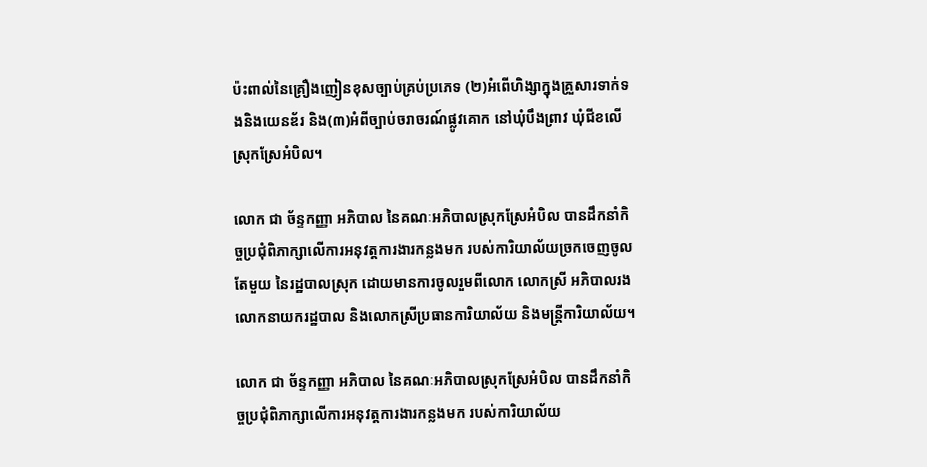ប៉ះពាល់នៃគ្រឿងញៀនខុសច្បាប់គ្រប់ប្រភេទ (២)អំពើហិង្សាក្នុងគ្រួសារទាក់ទងនិងយេនឌ័រ និង(៣)អំពីច្បាប់ចរាចរណ៍ផ្លូវគោក នៅឃុំបឹងព្រាវ ឃុំជីខលើ ស្រុកស្រែអំបិល។

លោក ជា ច័ន្ទកញ្ញា អភិបាល នៃគណៈអភិបាលស្រុកស្រែអំបិល បានដឹកនាំកិច្ចប្រជុំពិភាក្សាលើការអនុវត្តការងារកន្លងមក របស់ការិយាល័យច្រកចេញចូលតែមួយ នៃរដ្ឋបាលស្រុក ដោយមានការចូលរួមពីលោក លោកស្រី អភិបាលរង លោកនាយករដ្ឋបាល និងលោកស្រីប្រធានការិយាល័យ និងមន្ត្រីការិយាល័យ។

លោក ជា ច័ន្ទកញ្ញា អភិបាល នៃគណៈអភិបាលស្រុកស្រែអំបិល បានដឹកនាំកិច្ចប្រជុំពិភាក្សាលើការអនុវត្តការងារកន្លងមក របស់ការិយាល័យ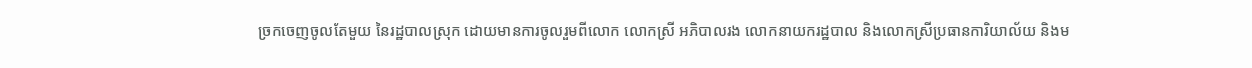ច្រកចេញចូលតែមួយ នៃរដ្ឋបាលស្រុក ដោយមានការចូលរួមពីលោក លោកស្រី អភិបាលរង លោកនាយករដ្ឋបាល និងលោកស្រីប្រធានការិយាល័យ និងម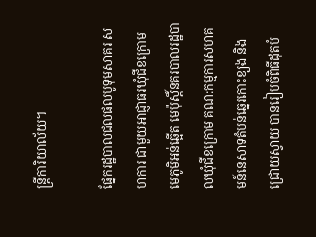ន្ត្រីការិយាល័យ។

ផ្នែករដ្ឋបាលជលផលបូទុមសាគរ សហការ ជាមួយអាជ្ញាធរឃុំជីខក្រោម មេភូមិអន់ឆ្អើត មេប៉ុស្តិ៍នគរបាលរដ្ឋបាលឃុំជីខក្រោម គណ:កម្មការសហគមន៍នេសាទតំបន់ឆ្នេរកោះខ្យង និងជ្រោយស្វាយ បានរៀបចំពិធីដុតបំ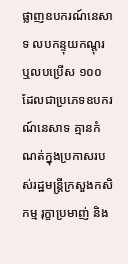ផ្លាញឧបករណ៍នេសាទ លបកន្ទុយកណ្តុរ ឬលបប្រើស ១០០ ដែលជាប្រភេទឧបករណ៍នេសាទ គ្មានកំណត់ក្នុងប្រកាសរបស់រដ្ឋមន្រ្តីក្រសួងកសិកម្ម រុក្ខាប្រមាញ់ និង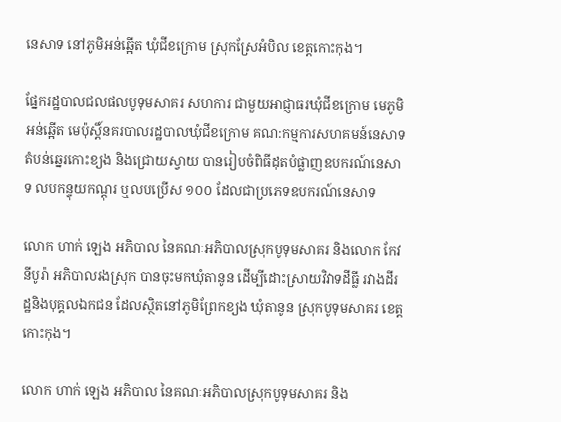នេសាទ នៅភូមិអន់ឆ្អើត ឃុំជីខក្រោម ស្រុកស្រែអំបិល ខេត្តកោះកុង។

ផ្នែករដ្ឋបាលជលផលបូទុមសាគរ សហការ ជាមួយអាជ្ញាធរឃុំជីខក្រោម មេភូមិអន់ឆ្អើត មេប៉ុស្តិ៍នគរបាលរដ្ឋបាលឃុំជីខក្រោម គណ:កម្មការសហគមន៍នេសាទតំបន់ឆ្នេរកោះខ្យង និងជ្រោយស្វាយ បានរៀបចំពិធីដុតបំផ្លាញឧបករណ៍នេសាទ លបកន្ទុយកណ្តុរ ឬលបប្រើស ១០០ ដែលជាប្រភេទឧបករណ៍នេសាទ

លោក ហាក់ ឡេង អភិបាល នៃគណៈអភិបាលស្រុកបូទុមសាគរ និងលោក កែវ នីបូរ៉ា អភិបាលរងស្រុក បានចុះមកឃុំតានូន ដើម្បីដោះស្រាយវិវាទដីធ្លី រវាងដីរដ្ឋនិងបុគ្គលឯកជន ដែលស្ថិតនៅភូមិព្រែកខ្យង ឃុំតានូន ស្រុកបូទុមសាគរ ខេត្តកោះកុង។

លោក ហាក់ ឡេង អភិបាល នៃគណៈអភិបាលស្រុកបូទុមសាគរ និង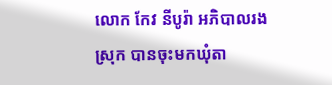លោក កែវ នីបូរ៉ា អភិបាលរងស្រុក បានចុះមកឃុំតា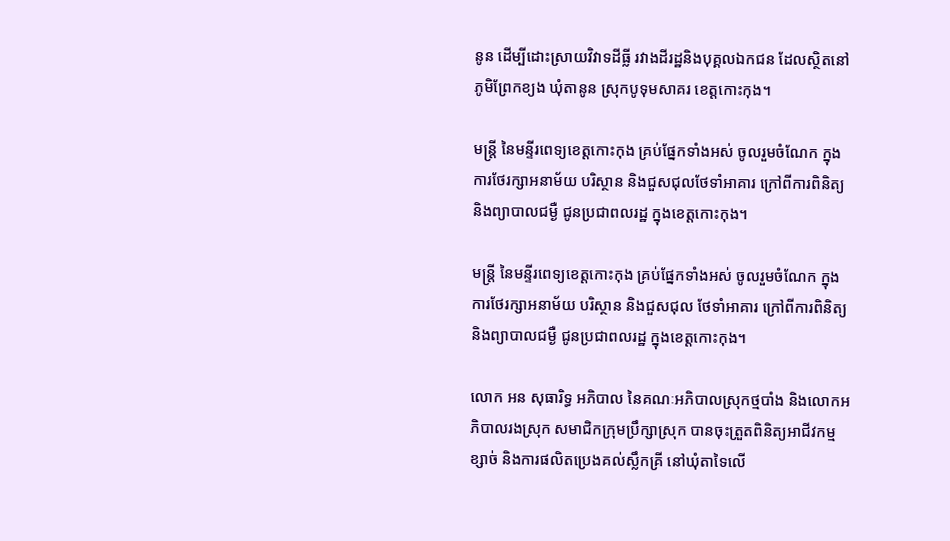នូន ដើម្បីដោះស្រាយវិវាទដីធ្លី រវាងដីរដ្ឋនិងបុគ្គលឯកជន ដែលស្ថិតនៅភូមិព្រែកខ្យង ឃុំតានូន ស្រុកបូទុមសាគរ ខេត្តកោះកុង។

មន្រ្តី នៃមន្ទីរពេទ្យខេត្តកោះកុង គ្រប់ផ្នែកទាំងអស់ ចូលរួមចំណែក ក្នុងការថែរក្សាអនាម័យ បរិស្ថាន និងជួសជុលថែទាំអាគារ ក្រៅពីការពិនិត្យ និងព្យាបាលជម្ងឺ ជូនប្រជាពលរដ្ឋ ក្នុងខេត្តកោះកុង។

មន្រ្តី នៃមន្ទីរពេទ្យខេត្តកោះកុង គ្រប់ផ្នែកទាំងអស់ ចូលរួមចំណែក ក្នុងការថែរក្សាអនាម័យ បរិស្ថាន និងជួសជុល ថែទាំអាគារ ក្រៅពីការពិនិត្យ និងព្យាបាលជម្ងឺ ជូនប្រជាពលរដ្ឋ ក្នុងខេត្តកោះកុង។

លោក អន សុធារិទ្ធ អភិបាល នៃគណៈអភិបាលស្រុកថ្មបាំង និងលោកអភិបាលរងស្រុក សមាជិកក្រុមប្រឹក្សាស្រុក បានចុះត្រួតពិនិត្យអាជីវកម្មខ្សាច់ និងការផលិតប្រេងគល់ស្លឹកគ្រី នៅឃុំតាទៃលើ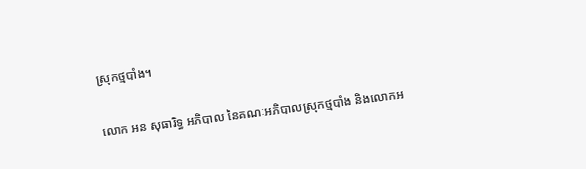ស្រុកថ្មបាំង។

លោក អន សុធារិទ្ធ អភិបាល នៃគណៈអភិបាលស្រុកថ្មបាំង និងលោកអ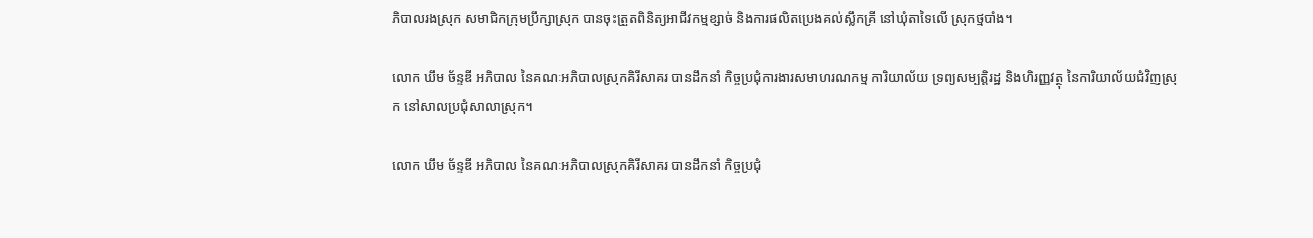ភិបាលរងស្រុក សមាជិកក្រុមប្រឹក្សាស្រុក បានចុះត្រួតពិនិត្យអាជីវកម្មខ្សាច់ និងការផលិតប្រេងគល់ស្លឹកគ្រី នៅឃុំតាទៃលើ ស្រុកថ្មបាំង។

លោក ឃឹម ច័ន្ទឌី អភិបាល នៃគណៈអភិបាលស្រុកគិរីសាគរ បានដឹកនាំ កិច្ចប្រជុំការងារសមាហរណកម្ម ការិយាល័យ ទ្រព្យសម្បត្តិរដ្ឋ និងហិរញ្ញវត្ថុ នៃការិយាល័យជំវិញស្រុក នៅសាលប្រជុំសាលាស្រុក។

លោក ឃឹម ច័ន្ទឌី អភិបាល នៃគណៈអភិបាលស្រុកគិរីសាគរ បានដឹកនាំ កិច្ចប្រជុំ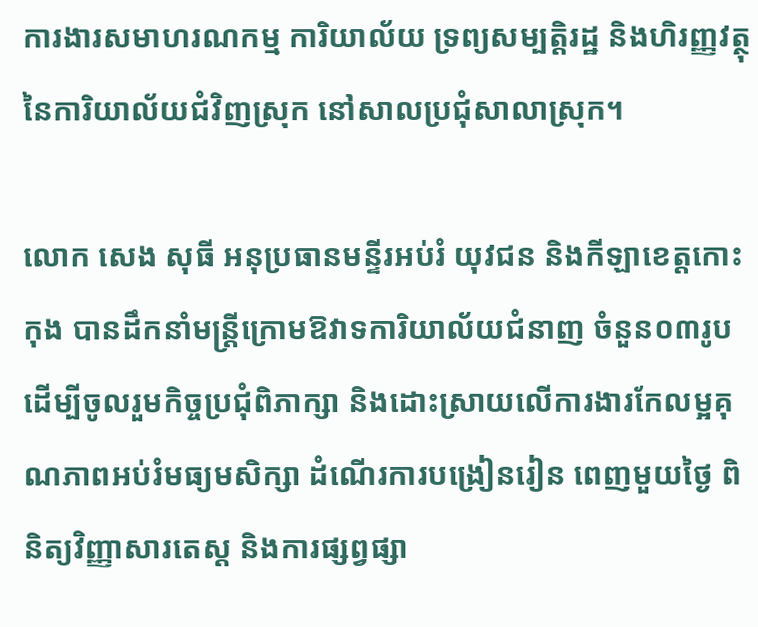ការងារសមាហរណកម្ម ការិយាល័យ ទ្រព្យសម្បត្តិរដ្ឋ និងហិរញ្ញវត្ថុ នៃការិយាល័យជំវិញស្រុក នៅសាលប្រជុំសាលាស្រុក។

លោក សេង សុធី អនុប្រធានមន្ទីរអប់រំ យុវជន និងកីឡាខេត្តកោះកុង បានដឹកនាំមន្ត្រីក្រោមឱវាទការិយាល័យជំនាញ ចំនួន០៣រូប ដើម្បីចូលរួមកិច្ចប្រជុំពិភាក្សា និងដោះស្រាយលើការងារកែលម្អគុណភាពអប់រំមធ្យមសិក្សា ដំណើរការបង្រៀនរៀន ពេញមួយថ្ងៃ ពិនិត្យវិញ្ញាសារតេស្ត និងការផ្សព្វផ្សា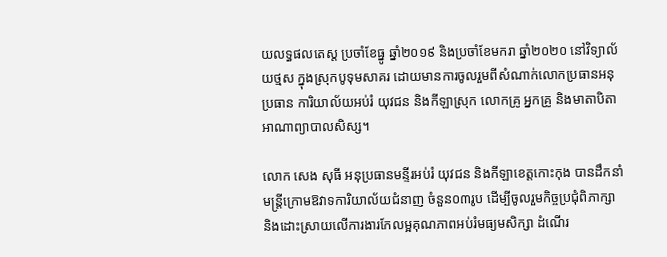យលទ្ធផលតេស្ត ប្រចាំខែធ្នូ ឆ្នាំ២០១៩ និងប្រចាំខែមករា ឆ្នាំ២០២០ នៅវិទ្យាល័យថ្មស ក្នុងស្រុកបូទុមសាគរ ដោយមានការចូលរួមពីសំណាក់លោកប្រធានអនុប្រធាន ការិយាល័យអប់រំ យុវជន និងកីឡាស្រុក លោកគ្រូ អ្នកគ្រូ និងមាតាបិតាអាណាព្យាបាលសិស្ស។

លោក សេង សុធី អនុប្រធានមន្ទីរអប់រំ យុវជន និងកីឡាខេត្តកោះកុង បានដឹកនាំមន្ត្រីក្រោមឱវាទការិយាល័យជំនាញ ចំនួន០៣រូប ដើម្បីចូលរួមកិច្ចប្រជុំពិភាក្សា និងដោះស្រាយលើការងារកែលម្អគុណភាពអប់រំមធ្យមសិក្សា ដំណើរ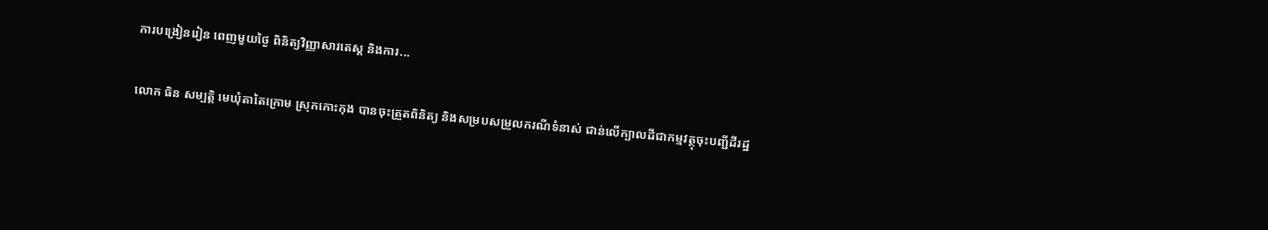ការបង្រៀនរៀន ពេញមួយថ្ងៃ ពិនិត្យវិញ្ញាសារតេស្ត និងការ...

លោក ធិន សម្បត្តិ មេឃុំតាតៃក្រោម ស្រុកកោះកុង បានចុះត្រួតពិនិត្យ និងសម្របសម្រួលករណីទំនាស់ ជាន់លើក្បាលដីជាកម្មវត្ថុចុះបញ្ជីដីរដ្ឋ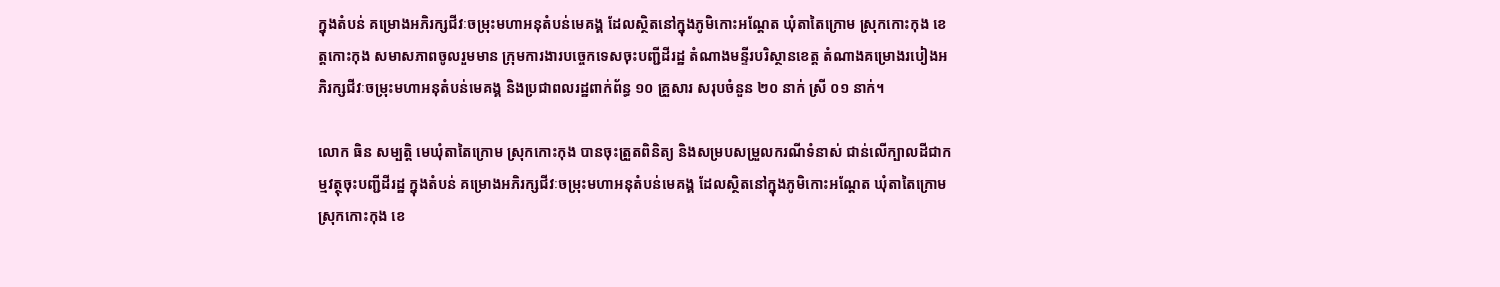ក្នុងតំបន់ គម្រោងអភិរក្សជីវៈចម្រុះមហាអនុតំបន់មេគង្គ ដែលស្ថិតនៅក្នុងភូមិកោះអណ្ដែត ឃុំតាតៃក្រោម ស្រុកកោះកុង ខេត្តកោះកុង សមាសភាពចូលរួមមាន ក្រុមការងារបច្ចេកទេសចុះបញ្ជីដីរដ្ឋ តំណាងមន្ទីរបរិស្ថានខេត្ត តំណាងគម្រោងរបៀងអភិរក្សជីវៈចម្រុះមហាអនុតំបន់មេគង្គ និងប្រជាពលរដ្ឋពាក់ព័ន្ធ ១០ គ្រួសារ សរុបចំនួន ២០ នាក់ ស្រី ០១ នាក់។

លោក ធិន សម្បត្តិ មេឃុំតាតៃក្រោម ស្រុកកោះកុង បានចុះត្រួតពិនិត្យ និងសម្របសម្រួលករណីទំនាស់ ជាន់លើក្បាលដីជាកម្មវត្ថុចុះបញ្ជីដីរដ្ឋ ក្នុងតំបន់ គម្រោងអភិរក្សជីវៈចម្រុះមហាអនុតំបន់មេគង្គ ដែលស្ថិតនៅក្នុងភូមិកោះអណ្ដែត ឃុំតាតៃក្រោម ស្រុកកោះកុង ខេ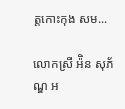ត្តកោះកុង សម...

លោកស្រី អ៉ិន សុភ័ណ្ឌ អ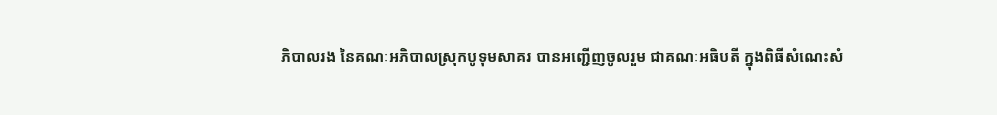ភិបាលរង នៃគណៈអភិបាលស្រុកបូទុមសាគរ បានអញ្ជើញចូលរួម ជាគណៈអធិបតី ក្នុងពិធីសំណេះសំ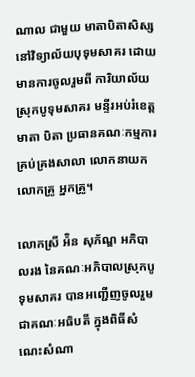ណាល ជាមួយ មាតាបិតាសិស្ស នៅវិទ្យាល័យបុទុមសាគរ ដោយមានការចូលរួមពី ការិយាល័យស្រុកបូទុមសាគរ មន្ទីរអប់រំខេត្ត មាតា បិតា ប្រធានគណៈកម្មការគ្រប់គ្រងសាលា លោកនាយក លោកគ្រូ អ្នកគ្រូ។

លោកស្រី អ៉ិន សុភ័ណ្ឌ អភិបាលរង នៃគណៈអភិបាលស្រុកបូទុមសាគរ បានអញ្ជើញចូលរួម ជាគណៈអធិបតី ក្នុងពិធីសំណេះសំណា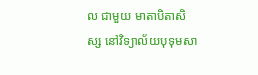ល ជាមួយ មាតាបិតាសិស្ស នៅវិទ្យាល័យបុទុមសា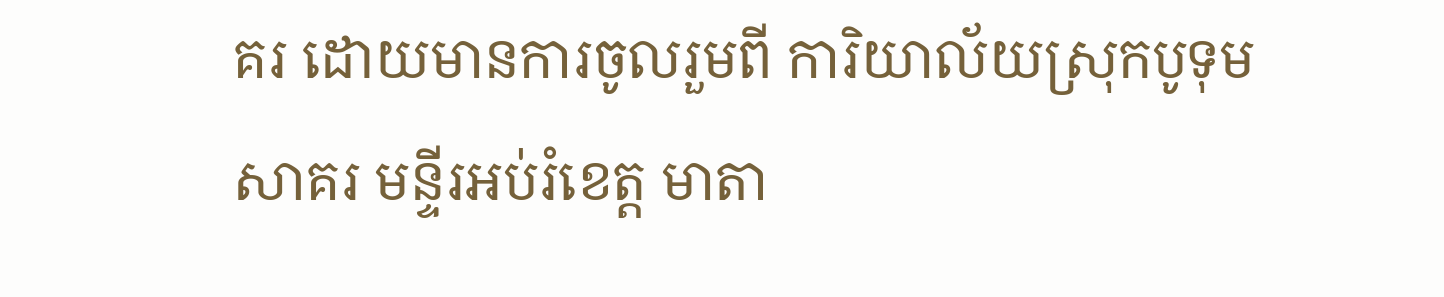គរ ដោយមានការចូលរួមពី ការិយាល័យស្រុកបូទុមសាគរ មន្ទីរអប់រំខេត្ត មាតា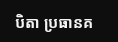បិតា ប្រធានគ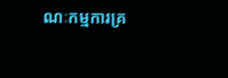ណៈកម្មការគ្រ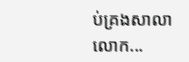ប់គ្រងសាលា លោក...